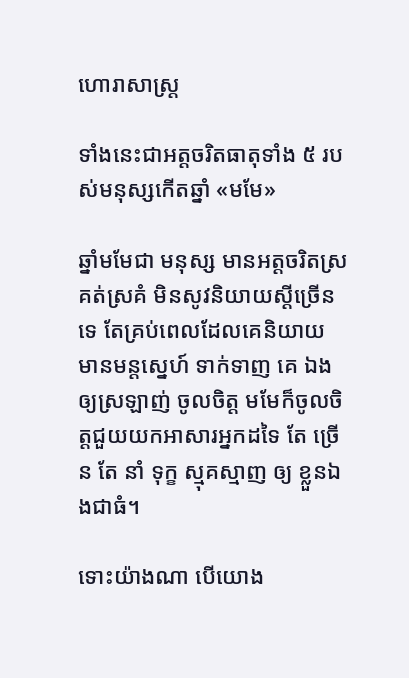ហោរាសាស្រ្ត

ទាំងនេះជាអត្តចរិតធាតុទាំង ៥ របស់មនុស្សកើតឆ្នាំ «មមែ»

ឆ្នាំមមែជា មនុស្ស មានអត្តចរិតស្រគត់ស្រគំ មិនសូវនិយាយស្ដីច្រើនទេ តែគ្រប់ពេលដែលគេនិយាយ មានមន្តស្នេហ៍ ទាក់ទាញ គេ ឯងឲ្យស្រឡាញ់ ចូលចិត្ត មមែក៏ចូលចិត្តជួយយកអាសារអ្នកដទៃ តែ ច្រើន តែ នាំ ទុក្ខ ស្មុគស្មាញ ឲ្យ ខ្លួនឯងជាធំ។

ទោះយ៉ាងណា បើយោង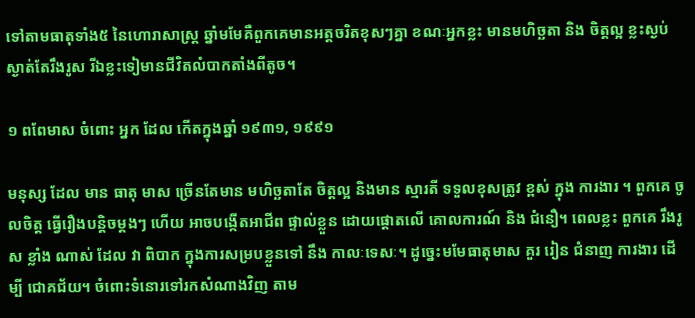ទៅតាមធាតុទាំង៥ នៃហោរាសាស្ត្រ ឆ្នាំមមែគឺពួកគេមានអត្តចរិតខុសៗគ្នា ខណៈអ្នកខ្លះ មានមហិច្ឆតា និង ចិត្តល្អ ខ្លះស្ងប់ស្ងាត់តែរឹងរូស រីឯខ្លះទៀមានជីវិតលំបាកតាំងពីតូច។

១ ពពែមាស ចំពោះ អ្នក ដែល កើតក្នុងឆ្នាំ ១៩៣១, ១៩៩១

មនុស្ស ដែល មាន ធាតុ មាស ច្រើនតែមាន មហិច្ឆតាតែ ចិត្តល្អ និងមាន ស្មារតី ទទួលខុសត្រូវ ខ្ពស់ ក្នុង ការងារ ។ ពួកគេ ចូលចិត្ត ធ្វើរឿងបន្តិចម្តងៗ ហើយ អាចបង្កើតអាជីព ផ្ទាល់ខ្លួន ដោយផ្តោតលើ គោលការណ៍ និង ជំនឿ។ ពេលខ្លះ ពួកគេ រឹងរូស ខ្លាំង ណាស់ ដែល វា ពិបាក ក្នុងការសម្របខ្លួនទៅ នឹង កាលៈទេសៈ។ ដូច្នេះមមែធាតុមាស គួរ រៀន ជំនាញ ការងារ ដើម្បី ជោគជ័យ។ ចំពោះទំនោរទៅរកសំណាងវិញ តាម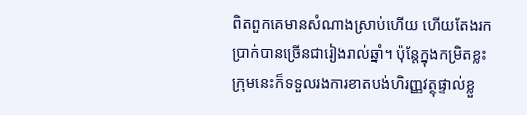ពិតពួកគេមានសំណាងស្រាប់ហើយ ហើយតែងរកប្រាក់បានច្រើនជារៀងរាល់ឆ្នាំ។ ប៉ុន្តែក្នុងកម្រិតខ្លះ ក្រុមនេះក៏ទទួលរងការខាតបង់ហិរញ្ញវត្ថុផ្ទាល់ខ្លួ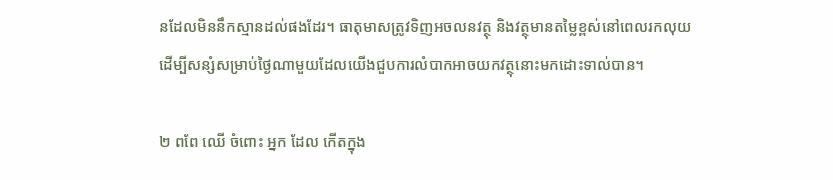នដែលមិននឹកស្មានដល់ផងដែរ។ ធាតុមាសត្រូវទិញអចលនវត្ថុ និងវត្ថុមានតម្លៃខ្ពស់នៅពេលរកលុយ ដើម្បីសន្សំសម្រាប់ថ្ងៃណាមួយដែលយើងជួបការលំបាកអាចយកវត្ថុនោះមកដោះទាល់បាន។

២ ពពែ ឈើ ចំពោះ អ្នក ដែល កើតក្នុង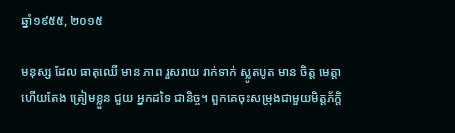ឆ្នាំ១៩៥៥, ២០១៥

មនុស្ស ដែល ធាតុឈើ មាន ភាព រួសរាយ រាក់ទាក់ ស្លូតបូត មាន ចិត្ត មេត្តា ហើយតែង ត្រៀមខ្លួន ជួយ អ្នកដទៃ ជានិច្ច។ ពួកគេចុះសម្រុងជាមួយមិត្តភ័ក្តិ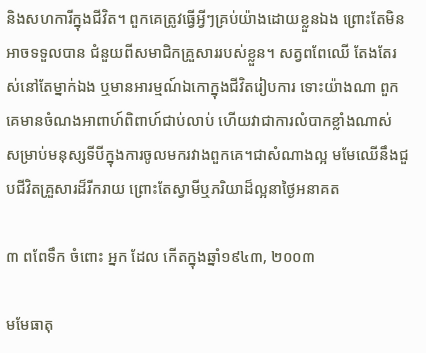និងសហការីក្នុងជីវិត។ ពួកគេត្រូវធ្វើអ្វីៗគ្រប់យ៉ាងដោយខ្លួនឯង ព្រោះតែមិនអាចទទួលបាន ជំនួយពីសមាជិកគ្រួសាររបស់ខ្លួន។ សត្វពពែឈើ តែងតែរស់នៅតែម្នាក់ឯង ឬមានអារម្មណ៍ឯកោក្នុងជីវិតរៀបការ ទោះយ៉ាងណា ពួកគេមានចំណងអាពាហ៍ពិពាហ៍ជាប់លាប់ ហើយវាជាការលំបាកខ្លាំងណាស់ សម្រាប់មនុស្សទីបីក្នុងការចូលមករវាងពួកគេ។ជាសំណាងល្អ មមែឈើនឹងជួបជីវិតគ្រួសារដ៏រីករាយ ព្រោះតែស្វាមីឬភរិយាដ៏ល្អនាថ្ងៃអនាគត

៣ ពពែទឹក ចំពោះ អ្នក ដែល កើតក្នុងឆ្នាំ១៩៤៣, ២០០៣

មមែធាតុ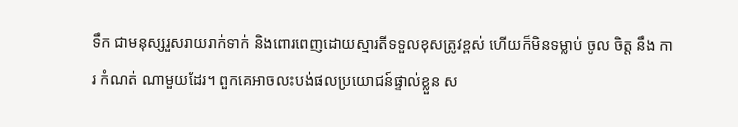ទឹក ជាមនុស្សរួសរាយរាក់ទាក់ និងពោរពេញដោយស្មារតីទទួលខុសត្រូវខ្ពស់ ហើយក៏មិនទម្លាប់ ចូល ចិត្ត នឹង ការ កំណត់ ណាមួយដែរ។ ពួកគេអាចលះបង់ផលប្រយោជន៍ផ្ទាល់ខ្លួន ស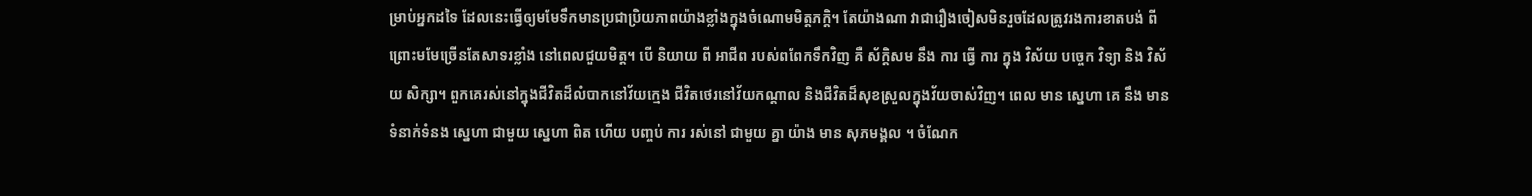ម្រាប់អ្នកដទៃ ដែលនេះធ្វើឲ្យមមែទឹកមានប្រជាប្រិយភាពយ៉ាងខ្លាំងក្នុងចំណោមមិត្តភក្តិ។ តែយ៉ាងណា វាជារឿងចៀសមិនរួចដែលត្រូវរងការខាតបង់ ពីព្រោះមមែច្រើនតែសាទរខ្លាំង នៅពេលជួយមិត្ត។ បើ និយាយ ពី អាជីព របស់ពពែកទឹកវិញ គឺ ស័ក្ដិសម នឹង ការ ធ្វើ ការ ក្នុង វិស័យ បច្ចេក វិទ្យា និង វិស័យ សិក្សា។ ពួកគេរស់នៅក្នុងជីវិតដ៏លំបាកនៅវ័យក្មេង ជីវិតថេរនៅវ័យកណ្តាល និងជីវិតដ៏សុខស្រួលក្នុងវ័យចាស់វិញ។ ពេល មាន ស្នេហា គេ នឹង មាន ទំនាក់ទំនង ស្នេហា ជាមួយ ស្នេហា ពិត ហើយ បញ្ចប់ ការ រស់នៅ ជាមួយ គ្នា យ៉ាង មាន សុភមង្គល ។ ចំណែក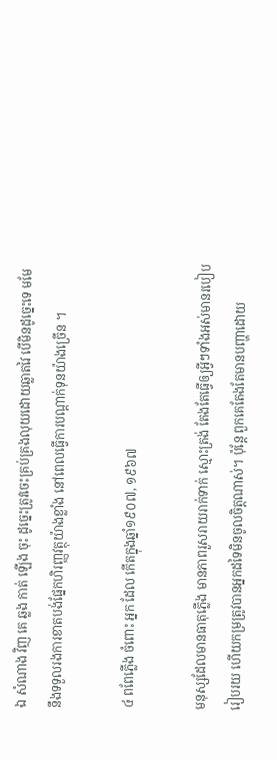ឯ សំណាង វិញ គេ ឆ្លង កាត់ ឡើង ចុះ ដូច្នេះត្រូវចេះគ្រប់គ្រងលុយដោយឆ្លាតវៃ បើមិនដូច្នេះទេ មមែនឹងទទួលរងការខាតបង់ផ្នែកហិរញ្ញវត្ថុយ៉ាងខ្លាំង នៅពេលធ្វើការបណ្តាក់ទុនយ៉ាងច្រើន ។

៤ ពពែភ្លើង ចំពោះ អ្នក ដែល កើតក្នុងឆ្នាំ១៩០៧, ១៩៦៧

មនុស្សដែលមានធាតុភ្លើង មានភាពរួសរាយរាក់ទាក់ ស្មោះត្រង់ តែងតែធ្វើឲ្យអ្វីៗទាំងអស់មានរបៀបរៀបរយ ហើយកម្រត្រូវបានអ្នកដទៃមិនចូលចិត្តណាស់។ ប៉ុន្តែ ពួកគេតែងតែមានបញ្ហាដោយ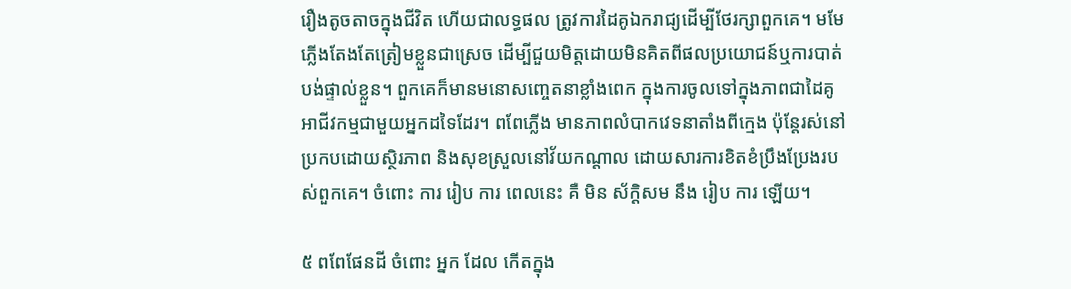រឿងតូចតាចក្នុងជីវិត ហើយជាលទ្ធផល ត្រូវការដៃគូឯករាជ្យដើម្បីថែរក្សាពួកគេ។ មមែភ្លើងតែងតែត្រៀមខ្លួនជាស្រេច ដើម្បីជួយមិត្តដោយមិនគិតពីផលប្រយោជន៍ឬការបាត់បង់ផ្ទាល់ខ្លួន។ ពួកគេក៏មានមនោសញ្ចេតនាខ្លាំងពេក ក្នុងការចូលទៅក្នុងភាពជាដៃគូអាជីវកម្មជាមួយអ្នកដទៃដែរ។ ពពែភ្លើង មានភាពលំបាកវេទនាតាំងពីក្មេង ប៉ុន្តែរស់នៅប្រកបដោយស្ថិរភាព និងសុខស្រួលនៅវ័យកណ្តាល ដោយសារការខិតខំប្រឹងប្រែងរបស់ពួកគេ។ ចំពោះ ការ រៀប ការ ពេលនេះ គឺ មិន ស័ក្ដិសម នឹង រៀប ការ ឡើយ។

៥ ពពែផែនដី ចំពោះ អ្នក ដែល កើតក្នុង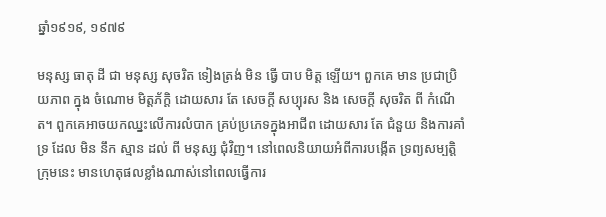ឆ្នាំ១៩១៩, ១៩៧៩

មនុស្ស ធាតុ ដី ជា មនុស្ស សុចរិត ទៀងត្រង់ មិន ធ្វើ បាប មិត្ត ឡើយ។ ពួកគេ មាន ប្រជាប្រិយភាព ក្នុង ចំណោម មិត្តភ័ក្ដិ ដោយសារ តែ សេចក្ដី សប្បុរស និង សេចក្ដី សុចរិត ពី កំណើត។ ពួកគេអាចយកឈ្នះលើការលំបាក គ្រប់ប្រភេទក្នុងអាជីព ដោយសារ តែ ជំនួយ និងការគាំទ្រ ដែល មិន នឹក ស្មាន ដល់ ពី មនុស្ស ជុំវិញ។ នៅពេលនិយាយអំពីការបង្កើត ទ្រព្យសម្បត្តិ ក្រុមនេះ មានហេតុផលខ្លាំងណាស់នៅពេលធ្វើការ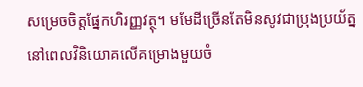សម្រេចចិត្តផ្នែកហិរញ្ញវត្ថុ។ មមែដីច្រើនតែមិនសូវជាប្រុងប្រយ័ត្ន នៅពេលវិនិយោគលើគម្រោងមួយចំ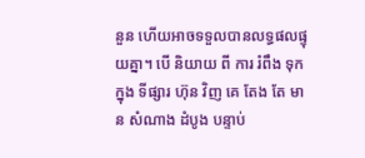នួន ហើយអាចទទួលបានលទ្ធផលផ្ទុយគ្នា។ បើ និយាយ ពី ការ រំពឹង ទុក ក្នុង ទីផ្សារ ហ៊ុន វិញ គេ តែង តែ មាន សំណាង ដំបូង បន្ទាប់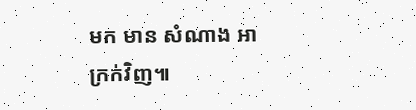មក មាន សំណាង អាក្រក់វិញ៕